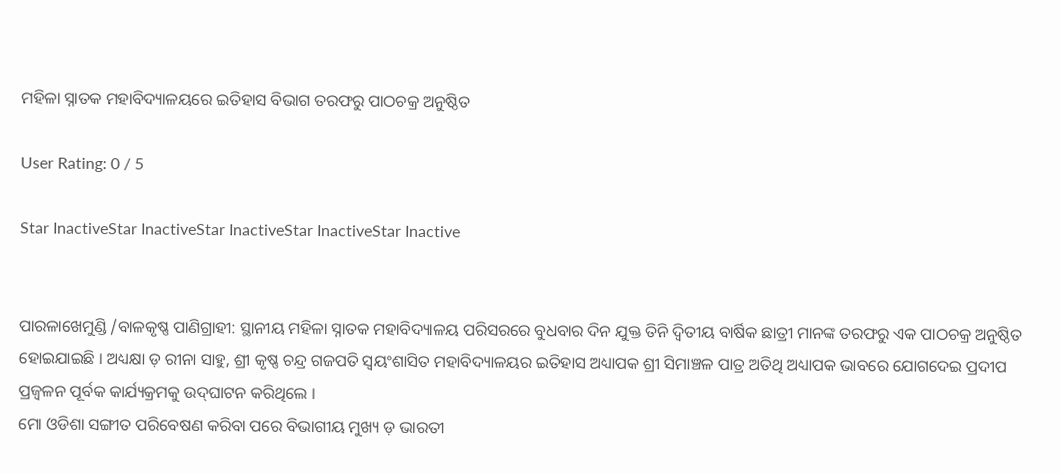ମହିଳା ସ୍ନାତକ ମହାବିଦ୍ୟାଳୟରେ ଇତିହାସ ବିଭାଗ ତରଫରୁ ପାଠଚକ୍ର ଅନୁଷ୍ଠିତ

User Rating: 0 / 5

Star InactiveStar InactiveStar InactiveStar InactiveStar Inactive


ପାରଳାଖେମୁଣ୍ଡି /ବାଳକୃଷ୍ଣ ପାଣିଗ୍ରାହୀ: ସ୍ଥାନୀୟ ମହିଳା ସ୍ନାତକ ମହାବିଦ୍ୟାଳୟ ପରିସରରେ ବୁଧବାର ଦିନ ଯୁକ୍ତ ତିନି ଦ୍ୱିତୀୟ ବାର୍ଷିକ ଛାତ୍ରୀ ମାନଙ୍କ ତରଫରୁ ଏକ ପାଠଚକ୍ର ଅନୁଷ୍ଠିତ ହୋଇଯାଇଛି । ଅଧ୍ୟକ୍ଷା ଡ଼ ରୀନା ସାହୁ, ଶ୍ରୀ କୃଷ୍ଣ ଚନ୍ଦ୍ର ଗଜପତି ସ୍ୱୟଂଶାସିତ ମହାବିଦ୍ୟାଳୟର ଇତିହାସ ଅଧ୍ୟାପକ ଶ୍ରୀ ସିମାଞ୍ଚଳ ପାତ୍ର ଅତିଥି ଅଧ୍ୟାପକ ଭାବରେ ଯୋଗଦେଇ ପ୍ରଦୀପ ପ୍ରଜ୍ୱଳନ ପୂର୍ବକ କାର୍ଯ୍ୟକ୍ରମକୁ ଉଦ୍‍ଘାଟନ କରିଥିଲେ ।
ମୋ ଓଡିଶା ସଙ୍ଗୀତ ପରିବେଷଣ କରିବା ପରେ ବିଭାଗୀୟ ମୁଖ୍ୟ ଡ଼ ଭାରତୀ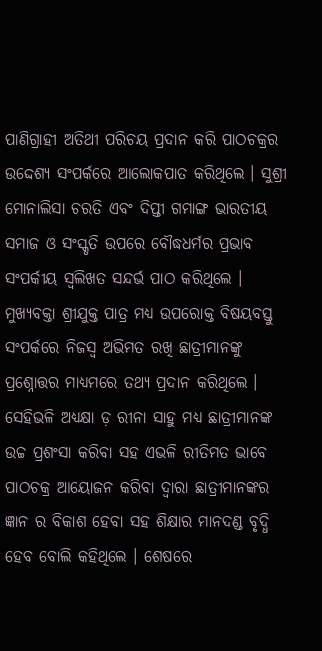ପାଣିଗ୍ରାହୀ ଅତିଥୀ ପରିଚୟ ପ୍ରଦାନ କରି ପାଠଚକ୍ରର ଉଦ୍ଦେଶ୍ୟ ସଂପର୍କରେ ଆଲୋକପାତ କରିଥିଲେ । ସୁଶ୍ରୀ ମୋନାଲିସା ଚରତି ଏବଂ ଦିପ୍ତୀ ଗମାଙ୍ଗ ଭାରତୀୟ ସମାଜ ଓ ସଂସ୍କୃତି ଉପରେ ବୌଦ୍ଧଧର୍ମର ପ୍ରଭାବ ସଂପର୍କୀୟ ସ୍ୱଲିଖତ ସନ୍ଦର୍ଭ ପାଠ କରିଥିଲେ । ମୁଖ୍ୟବକ୍ତା ଶ୍ରୀଯୁକ୍ତ ପାତ୍ର ମଧ୍ୟ ଉପରୋକ୍ତ ବିଷୟବସ୍ତୁ ସଂପର୍କରେ ନିଜସ୍ୱ ଅଭିମତ ରଖି ଛାତ୍ରୀମାନଙ୍କୁ ପ୍ରଶ୍ନୋତ୍ତର ମାଧ୍ୟମରେ ତଥ୍ୟ ପ୍ରଦାନ କରିଥିଲେ । ସେହିଭଳି ଅଧ୍ୟକ୍ଷା ଡ଼ ରୀନା ସାହୁ ମଧ୍ୟ ଛାତ୍ରୀମାନଙ୍କ ଉଚ୍ଚ ପ୍ରଶଂସା କରିବା ସହ ଏଭଳି ରୀତିମତ ଭାବେ ପାଠଚକ୍ର ଆୟୋଜନ କରିବା ଦ୍ୱାରା ଛାତ୍ରୀମାନଙ୍କର ଜ୍ଞାନ ର ବିକାଶ ହେବା ସହ ଶିକ୍ଷାର ମାନଦଣ୍ଡ ବୃଦ୍ଧି ହେବ ବୋଲି କହିଥିଲେ । ଶେଷରେ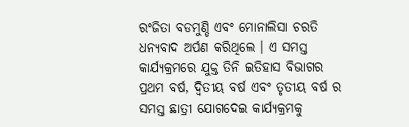ରଂଜିତା ବଡମୁଣ୍ଡି ଏବଂ ମୋନାଲିସା ଚରତି ଧନ୍ୟବାଦ ଅର୍ପଣ କରିଥିଲେ । ଏ ସମସ୍ତ କାର୍ଯ୍ୟକ୍ରମରେ ଯୁକ୍ତ ତିନି ଇତିହାସ ବିଭାଗର ପ୍ରଥମ ବର୍ଷ, ଦ୍ୱିତୀୟ ବର୍ଷ ଏବଂ ତୃତୀୟ ବର୍ଷ ର ସମସ୍ତ ଛାତ୍ରୀ ଯୋଗଦେଇ କାର୍ଯ୍ୟକ୍ରମକୁ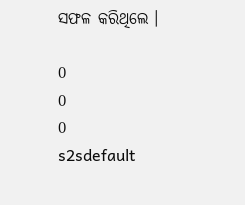ସଫଳ କରିଥିଲେ ।

0
0
0
s2sdefault